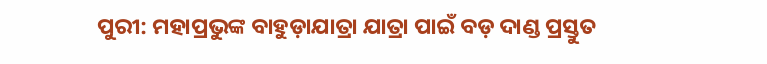ପୁରୀ: ମହାପ୍ରଭୁଙ୍କ ବାହୁଡ଼ାଯାତ୍ରା ଯାତ୍ରା ପାଇଁ ବଡ଼ ଦାଣ୍ଡ ପ୍ରସ୍ତୁତ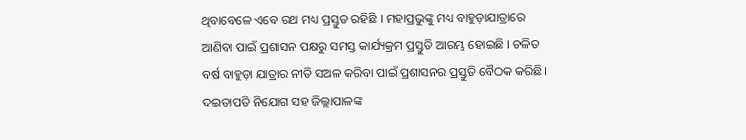ଥିବାବେଳେ ଏବେ ରଥ ମଧ୍ୟ ପ୍ରସ୍ତୁତ ରହିଛି । ମହାପ୍ରଭୁଙ୍କୁ ମଧ୍ୟ ବାହୁଡ଼ାଯାତ୍ରାରେ ଆଣିବା ପାଇଁ ପ୍ରଶାସନ ପକ୍ଷରୁ ସମସ୍ତ କାର୍ଯ୍ୟକ୍ରମ ପ୍ରସ୍ତୁତି ଆରମ୍ଭ ହୋଇଛି । ଚଳିତ ବର୍ଷ ବାହୁଡ଼ା ଯାତ୍ରାର ନୀତି ସଅଳ କରିବା ପାଇଁ ପ୍ରଶାସନର ପ୍ରସ୍ତୁତି ବୈଠକ କରିଛି। ଦଇତାପତି ନିଯୋଗ ସହ ଜିଲ୍ଲାପାଳଙ୍କ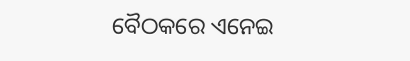ବୈଠକରେ ଏନେଇ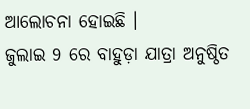ଆଲୋଚନା ହୋଇଛି ।
ଜୁଲାଇ 9 ରେ ବାହୁଡ଼ା ଯାତ୍ରା ଅନୁଷ୍ଠିତ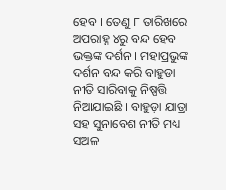ହେବ । ତେଣୁ ୮ ତାରିଖରେ ଅପରାହ୍ନ ୪ରୁ ବନ୍ଦ ହେବ ଭକ୍ତଙ୍କ ଦର୍ଶନ । ମହାପ୍ରଭୁଙ୍କ ଦର୍ଶନ ବନ୍ଦ କରି ବାହୁଡା ନୀତି ସାରିବାକୁ ନିଷ୍ପତ୍ତି ନିଆଯାଇଛି । ବାହୁଡ଼ା ଯାତ୍ରା ସହ ସୁନାବେଶ ନୀତି ମଧ୍ୟ ସଅଳ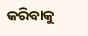କରିବାକୁ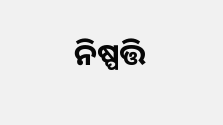ନିଷ୍ପତ୍ତି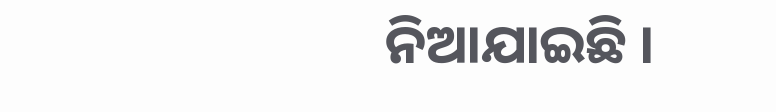ନିଆଯାଇଛି ।